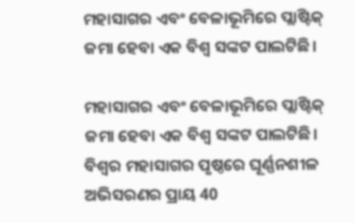ମହାସାଗର ଏବଂ ବେଳାଭୂମିରେ ପ୍ଲାଷ୍ଟିକ୍ ଜମା ହେବା ଏକ ବିଶ୍ୱ ସଙ୍କଟ ପାଲଟିଛି।

ମହାସାଗର ଏବଂ ବେଳାଭୂମିରେ ପ୍ଲାଷ୍ଟିକ୍ ଜମା ହେବା ଏକ ବିଶ୍ୱ ସଙ୍କଟ ପାଲଟିଛି। ବିଶ୍ୱର ମହାସାଗର ପୃଷ୍ଠରେ ଘୂର୍ଣ୍ଣନଶୀଳ ଅଭିସରଣର ପ୍ରାୟ 40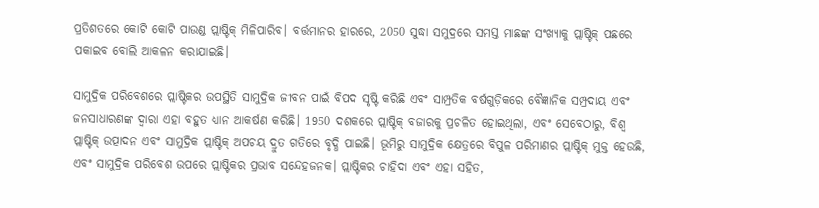ପ୍ରତିଶତରେ କୋଟି କୋଟି ପାଉଣ୍ଡ ପ୍ଲାଷ୍ଟିକ୍ ମିଳିପାରିବ। ବର୍ତ୍ତମାନର ହାରରେ, 2050 ସୁଦ୍ଧା ସମୁଦ୍ରରେ ସମସ୍ତ ମାଛଙ୍କ ସଂଖ୍ୟାକୁ ପ୍ଲାଷ୍ଟିକ୍ ପଛରେ ପକାଇବ ବୋଲି ଆକଳନ କରାଯାଇଛି।

ସାମୁଦ୍ରିକ ପରିବେଶରେ ପ୍ଲାଷ୍ଟିକର ଉପସ୍ଥିତି ସାମୁଦ୍ରିକ ଜୀବନ ପାଇଁ ବିପଦ ସୃଷ୍ଟି କରିଛି ଏବଂ ସାମ୍ପ୍ରତିକ ବର୍ଷଗୁଡ଼ିକରେ ବୈଜ୍ଞାନିକ ସମ୍ପ୍ରଦାୟ ଏବଂ ଜନସାଧାରଣଙ୍କ ଦ୍ୱାରା ଏହା ବହୁତ ଧ୍ୟାନ ଆକର୍ଷଣ କରିଛି। 1950 ଦଶକରେ ପ୍ଲାଷ୍ଟିକ୍ ବଜାରକୁ ପ୍ରଚଳିତ ହୋଇଥିଲା, ଏବଂ ସେବେଠାରୁ, ବିଶ୍ୱ ପ୍ଲାଷ୍ଟିକ୍ ଉତ୍ପାଦନ ଏବଂ ସାମୁଦ୍ରିକ ପ୍ଲାଷ୍ଟିକ୍ ଅପଚୟ ଦ୍ରୁତ ଗତିରେ ବୃଦ୍ଧି ପାଇଛି। ଭୂମିରୁ ସାମୁଦ୍ରିକ କ୍ଷେତ୍ରରେ ବିପୁଳ ପରିମାଣର ପ୍ଲାଷ୍ଟିକ୍ ମୁକ୍ତ ହେଉଛି, ଏବଂ ସାମୁଦ୍ରିକ ପରିବେଶ ଉପରେ ପ୍ଲାଷ୍ଟିକର ପ୍ରଭାବ ସନ୍ଦେହଜନକ। ପ୍ଲାଷ୍ଟିକର ଚାହିଦା ଏବଂ ଏହା ସହିତ,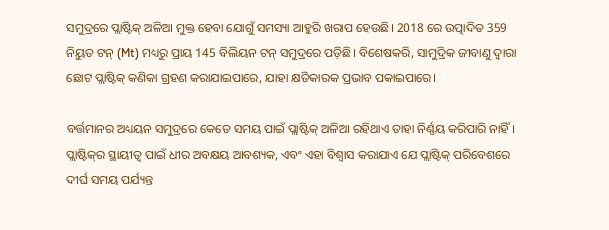ସମୁଦ୍ରରେ ପ୍ଲାଷ୍ଟିକ୍ ଅଳିଆ ମୁକ୍ତ ହେବା ଯୋଗୁଁ ସମସ୍ୟା ଆହୁରି ଖରାପ ହେଉଛି। 2018 ରେ ଉତ୍ପାଦିତ 359 ନିୟୁତ ଟନ୍ (Mt) ମଧ୍ୟରୁ ପ୍ରାୟ 145 ବିଲିୟନ ଟନ୍ ସମୁଦ୍ରରେ ପଡ଼ିଛି। ବିଶେଷକରି, ସାମୁଦ୍ରିକ ଜୀବାଣୁ ଦ୍ୱାରା ଛୋଟ ପ୍ଲାଷ୍ଟିକ୍ କଣିକା ଗ୍ରହଣ କରାଯାଇପାରେ, ଯାହା କ୍ଷତିକାରକ ପ୍ରଭାବ ପକାଇପାରେ।

ବର୍ତ୍ତମାନର ଅଧ୍ୟୟନ ସମୁଦ୍ରରେ କେତେ ସମୟ ପାଇଁ ପ୍ଲାଷ୍ଟିକ୍ ଅଳିଆ ରହିଥାଏ ତାହା ନିର୍ଣ୍ଣୟ କରିପାରି ନାହିଁ। ପ୍ଲାଷ୍ଟିକ୍‌ର ସ୍ଥାୟୀତ୍ୱ ପାଇଁ ଧୀର ଅବକ୍ଷୟ ଆବଶ୍ୟକ, ଏବଂ ଏହା ବିଶ୍ୱାସ କରାଯାଏ ଯେ ପ୍ଲାଷ୍ଟିକ୍‌ ପରିବେଶରେ ଦୀର୍ଘ ସମୟ ପର୍ଯ୍ୟନ୍ତ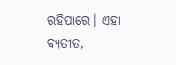ରହିପାରେ। ଏହା ବ୍ୟତୀତ,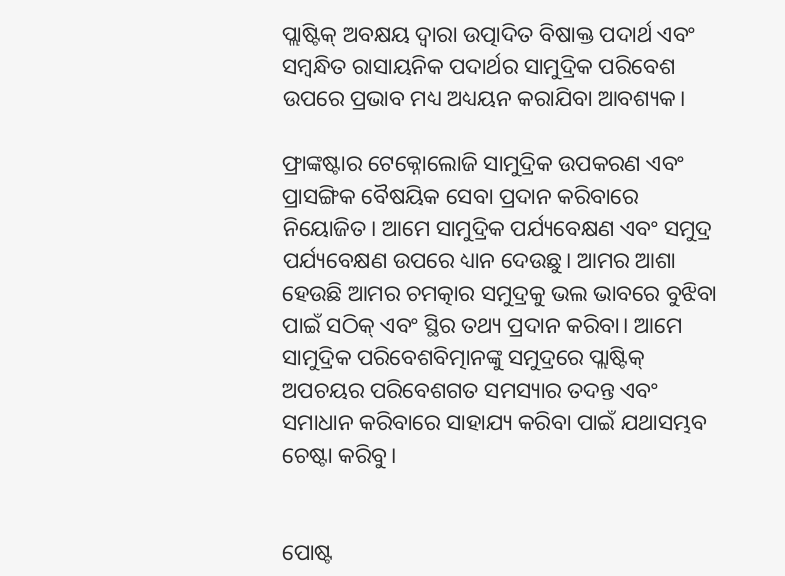ପ୍ଲାଷ୍ଟିକ୍ ଅବକ୍ଷୟ ଦ୍ୱାରା ଉତ୍ପାଦିତ ବିଷାକ୍ତ ପଦାର୍ଥ ଏବଂ ସମ୍ବନ୍ଧିତ ରାସାୟନିକ ପଦାର୍ଥର ସାମୁଦ୍ରିକ ପରିବେଶ ଉପରେ ପ୍ରଭାବ ମଧ୍ୟ ଅଧ୍ୟୟନ କରାଯିବା ଆବଶ୍ୟକ।

ଫ୍ରାଙ୍କଷ୍ଟାର ଟେକ୍ନୋଲୋଜି ସାମୁଦ୍ରିକ ଉପକରଣ ଏବଂ ପ୍ରାସଙ୍ଗିକ ବୈଷୟିକ ସେବା ପ୍ରଦାନ କରିବାରେ ନିୟୋଜିତ। ଆମେ ସାମୁଦ୍ରିକ ପର୍ଯ୍ୟବେକ୍ଷଣ ଏବଂ ସମୁଦ୍ର ପର୍ଯ୍ୟବେକ୍ଷଣ ଉପରେ ଧ୍ୟାନ ଦେଉଛୁ। ଆମର ଆଶା ହେଉଛି ଆମର ଚମତ୍କାର ସମୁଦ୍ରକୁ ଭଲ ଭାବରେ ବୁଝିବା ପାଇଁ ସଠିକ୍ ଏବଂ ସ୍ଥିର ତଥ୍ୟ ପ୍ରଦାନ କରିବା। ଆମେ ସାମୁଦ୍ରିକ ପରିବେଶବିତ୍ମାନଙ୍କୁ ସମୁଦ୍ରରେ ପ୍ଲାଷ୍ଟିକ୍ ଅପଚୟର ପରିବେଶଗତ ସମସ୍ୟାର ତଦନ୍ତ ଏବଂ ସମାଧାନ କରିବାରେ ସାହାଯ୍ୟ କରିବା ପାଇଁ ଯଥାସମ୍ଭବ ଚେଷ୍ଟା କରିବୁ।


ପୋଷ୍ଟ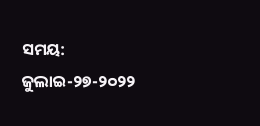ସମୟ: ଜୁଲାଇ-୨୭-୨୦୨୨